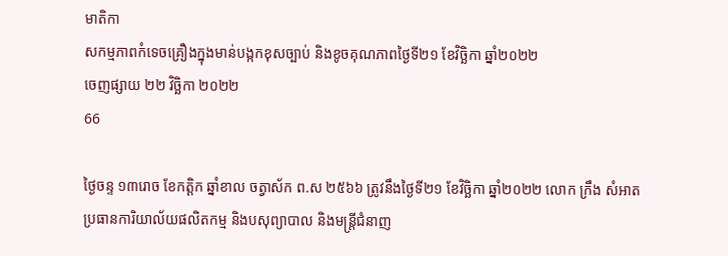មាតិកា
សកម្មភាពកំទេចគ្រឿងក្នុងមាន់បង្កកខុសច្បាប់ និងខូចគុណភាពថ្ងៃទី២១ ខែវិច្ឆិកា ឆ្នាំ២០២២
ចេញផ្សាយ ២២ វិច្ឆិកា ២០២២
66

ថ្ងៃចន្ទ ១៣រោច ខែកត្ដិក ឆ្នាំខាល ចត្វាស័ក ព.ស ២៥៦៦ ត្រូវនឹងថ្ងៃទី២១ ខែវិច្ឆិកា ឆ្នាំ២០២២ លោក ក្រឹង សំអាត ប្រធានការិយាល័យផលិតកម្ម និងបសុព្យាបាល និងមន្ត្រីជំនាញ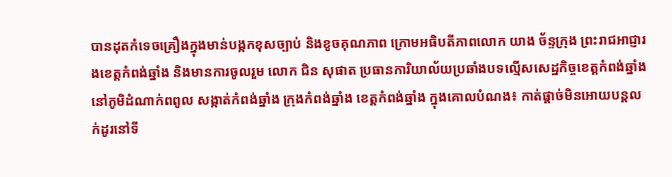បានដុតកំទេចគ្រឿងក្នុងមាន់បង្កកខុសច្បាប់ និងខូចគុណភាព ក្រោមអធិបតីភាពលោក យាង ច័ន្ទក្រុង ព្រះរាជអាជ្ញារងខេត្តកំពង់ឆ្នាំង និងមានការចូលរួម លោក ជិន សុផាត ប្រធានការិយាល័យប្រឆាំងបទល្មើសសេដ្ឋកិច្ចខេត្តកំពង់ឆ្នាំង នៅភូមិដំណាក់ពពូល សង្កាត់កំពង់ឆ្នាំង ក្រុងកំពង់ឆ្នាំង ខេត្តកំពង់ឆ្នាំង ក្នុងគោលបំណង៖ កាត់ផ្តាច់មិនអោយបន្តលក់ដូរនៅទី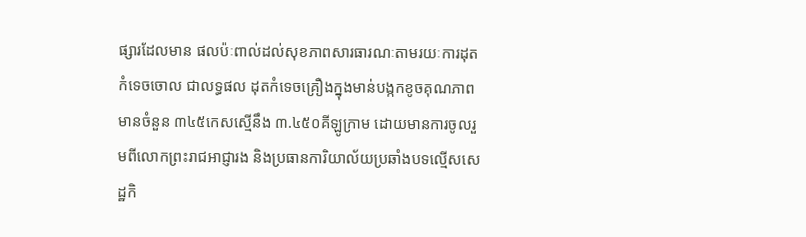ផ្សារដែលមាន ផលប៉ៈពាល់ដល់សុខភាពសារធារណៈតាមរយៈការដុតកំទេចចោល ជាលទ្ធផល ដុតកំទេចគ្រឿងក្នុងមាន់បង្កកខូចគុណភាពមានចំនួន ៣៤៥កេសស្មើនឹង ៣.៤៥០គីឡូក្រាម ដោយមានការចូលរួមពីលោកព្រះរាជអាជ្ញារង និងប្រធានការិយាល័យប្រឆាំងបទល្មើសសេដ្ឋកិ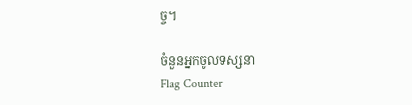ច្ច។

ចំនួនអ្នកចូលទស្សនា
Flag Counter